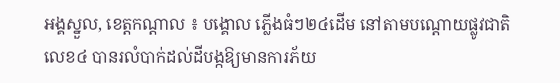អង្គស្នួល, ខេត្ដកណ្ដាល ៖ បង្គោល ភ្លើងធំៗ២៤ដើម នៅតាមបណ្ដោយផ្លូវជាតិ លេខ៤ បានរលំបាក់ដល់ដីបង្កឱ្យមានការភ័យ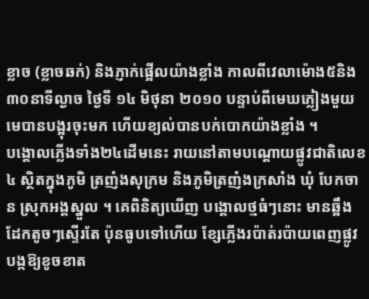ខ្លាច (ខ្លាចឆក់) និងភ្ញាក់ផ្អើលយ៉ាងខ្លាំង កាលពីវេលាម៉ោង៥និង៣០នាទីល្ងាច ថ្ងៃទី ១៤ មិថុនា ២០១០ បន្ទាប់ពីមេឃភ្លៀងមួយ មេបានបង្អុរចុះមក ហើយខ្យល់បានបក់បោកយ៉ាងខ្លាំង ។
បង្គោលភ្លើងទាំង២៤ដើមនេះ រាយនៅតាមបណ្ដោយផ្លូវជាតិលេខ៤ ស្ថិតក្នុងភូមិ ត្រញំងសុក្រម និងភូមិត្រញំងក្រសាំង ឃុំ បែកចាន ស្រុកអង្គស្នួល ។ គេពិនិត្យឃើញ បង្គោលថ្មធំៗនោះ មានឆ្អឹងដែកតូចៗស្ទើរតែ ប៉ុនធូបទៅហើយ ខ្សែភ្លើងរប៉ាត់រប៉ាយពេញផ្លូវ បង្កឱ្យខូចខាត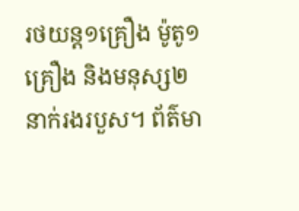រថយន្ដ១គ្រឿង ម៉ូតូ១គ្រឿង និងមនុស្ស២នាក់រងរបួស។ ព័ត៌មា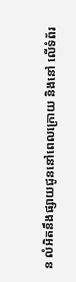ន លំអិតនឹងផ្សាយជូននៅពេលក្រោយ និងនៅ លើទំព័រ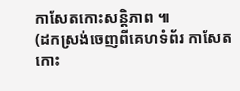កាសែតកោះសន្ដិភាព ៕
(ដកស្រង់ចេញពីគេហទំព័រ កាសែតកោះ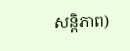សន្តិភាព)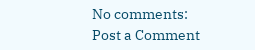No comments:
Post a Comment